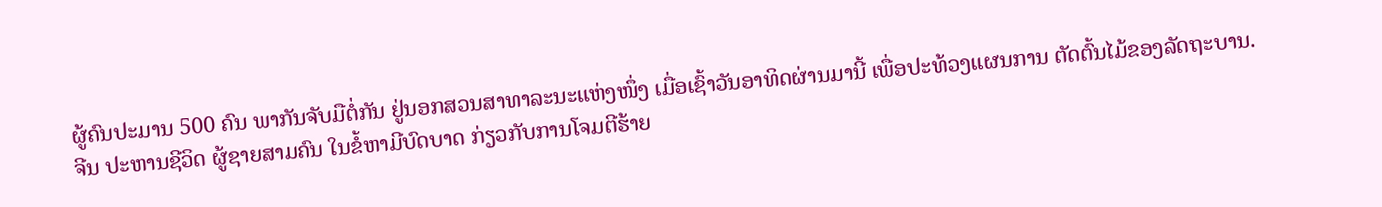ຜູ້ຄົນປະມານ 500 ຄົນ ພາກັນຈັບມືຕໍ່ກັນ ຢູ່ນອກສວນສາທາລະນະແຫ່ງໜຶ່ງ ເມື່ອເຊົ້າວັນອາທິດຜ່ານມານີ້ ເພື່ອປະທ້ວງແຜນການ ຕັດຕົ້ນໄມ້ຂອງລັດຖະບານ.
ຈີນ ປະຫານຊີວິດ ຜູ້ຊາຍສາມຄົນ ໃນຂໍ້ຫາມີບົດບາດ ກ່ຽວກັບການໂຈມຕີຮ້າຍ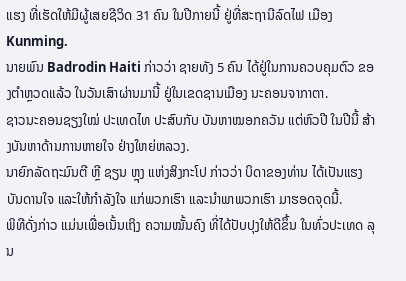ແຮງ ທີ່ເຮັດໃຫ້ມີຜູ້ເສຍຊີວິດ 31 ຄົນ ໃນປີກາຍນີ້ ຢູ່ທີ່ສະຖານີລົດໄຟ ເມືອງ Kunming.
ນາຍພົນ Badrodin Haiti ກ່າວວ່າ ຊາຍທັງ 5 ຄົນ ໄດ້ຢູ່ໃນການຄວບຄຸມຕົວ ຂອງຕຳຫຼວດແລ້ວ ໃນວັນເສົາຜ່ານມານີ້ ຢູ່ໃນເຂດຊານເມືອງ ນະຄອນຈາກາຕາ.
ຊາວນະຄອນຊຽງໃໝ່ ປະເທດໄທ ປະສົບກັບ ບັນຫາໝອກຄວັນ ແຕ່ຫົວປີ ໃນປີນີ້ ສ້າງບັນຫາດ້ານການຫາຍໃຈ ຢ່າງໃຫຍ່ຫລວງ.
ນາຍົກລັດຖະມົນຕີ ຫຼີ ຊຽນ ຫຼຸງ ແຫ່ງສິງກະໂປ ກ່າວວ່າ ບິດາຂອງທ່ານ ໄດ້ເປັນແຮງບັນດານໃຈ ແລະໃຫ້ກຳລັງໃຈ ແກ່ພວກເຮົາ ແລະນຳພາພວກເຮົາ ມາຮອດຈຸດນີ້.
ພິທີດັ່ງກ່າວ ແມ່ນເພື່ອເນັ້ນເຖິງ ຄວາມໝັ້ນຄົງ ທີ່ໄດ້ປັບປຸງໃຫ້ດີຂຶ້ນ ໃນທົ່ວປະເທດ ລຸນ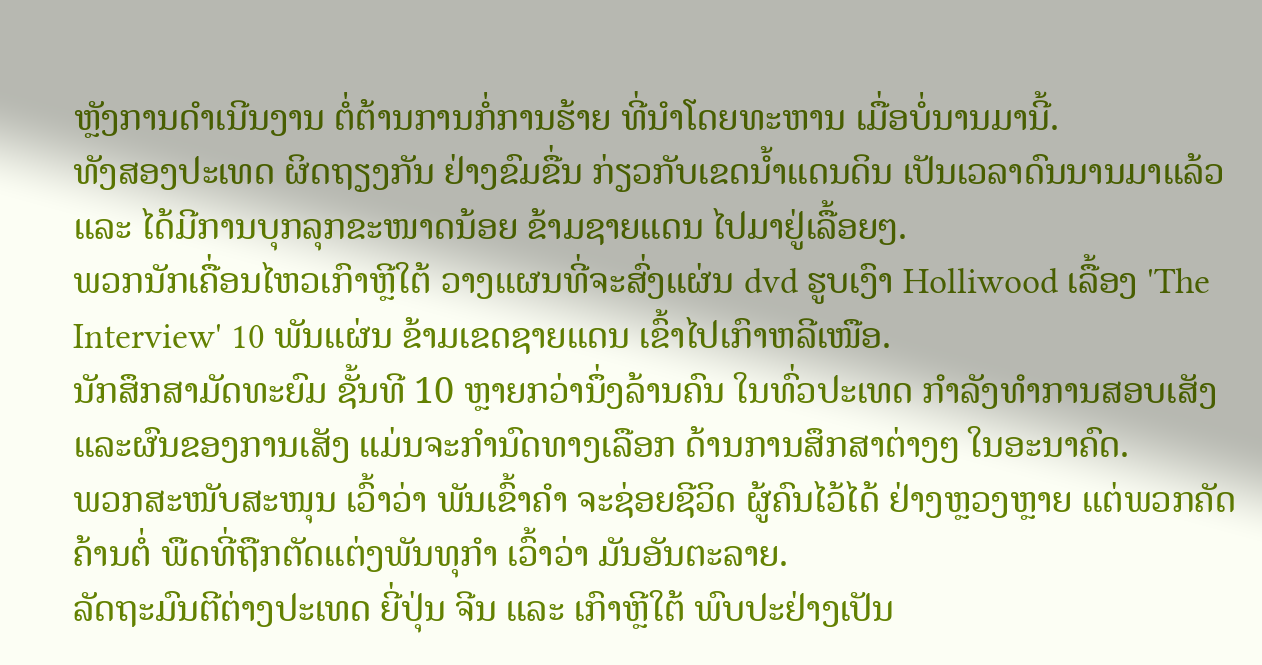ຫຼັງການດຳເນີນງານ ຕໍ່ຕ້ານການກໍ່ການຮ້າຍ ທີ່ນຳໂດຍທະຫານ ເມື່ອບໍ່ນານມານີ້.
ທັງສອງປະເທດ ຜິດຖຽງກັນ ຢ່າງຂົມຂື່ນ ກ່ຽວກັບເຂດນ້ຳແດນດິນ ເປັນເວລາດົນນານມາແລ້ວ ແລະ ໄດ້ມີການບຸກລຸກຂະໜາດນ້ອຍ ຂ້າມຊາຍແດນ ໄປມາຢູ່ເລື້ອຍໆ.
ພວກນັກເຄື່ອນໄຫວເກົາຫຼີໃຕ້ ວາງແຜນທີ່ຈະສົ່ງແຜ່ນ dvd ຮູບເງົາ Holliwood ເລື້ອງ 'The Interview' 10 ພັນແຜ່ນ ຂ້າມເຂດຊາຍແດນ ເຂົ້າໄປເກົາຫລີເໜືອ.
ນັກສຶກສາມັດທະຍົມ ຊັ້ນທີ 10 ຫຼາຍກວ່ານຶ່ງລ້ານຄົນ ໃນທົ່ວປະເທດ ກຳລັງທຳການສອບເສັງ ແລະຜົນຂອງການເສັງ ແມ່ນຈະກຳນົດທາງເລືອກ ດ້ານການສຶກສາຕ່າງໆ ໃນອະນາຄົດ.
ພວກສະໜັບສະໜຸນ ເວົ້າວ່າ ພັນເຂົ້າຄຳ ຈະຊ່ອຍຊີວິດ ຜູ້ຄົນໄວ້ໄດ້ ຢ່າງຫຼວງຫຼາຍ ແຕ່ພວກຄັດຄ້ານຕໍ່ ພືດທີ່ຖືກຕັດແຕ່ງພັນທຸກຳ ເວົ້າວ່າ ມັນອັນຕະລາຍ.
ລັດຖະມົນຕີຕ່າງປະເທດ ຍີ່ປຸ່ນ ຈີນ ແລະ ເກົາຫຼີໃຕ້ ພົບປະຢ່າງເປັນ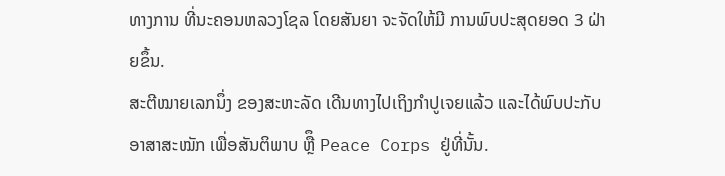ທາງການ ທີ່ນະຄອນຫລວງໂຊລ ໂດຍສັນຍາ ຈະຈັດໃຫ້ມີ ການພົບປະສຸດຍອດ 3 ຝ່າຍຂຶ້ນ.
ສະຕີໝາຍເລກນຶ່ງ ຂອງສະຫະລັດ ເດີນທາງໄປເຖິງກຳປູເຈຍແລ້ວ ແລະໄດ້ພົບປະກັບອາສາສະໝັກ ເພື່ອສັນຕິພາບ ຫຼືຶ Peace Corps ຢູ່ທີ່ນັ້ນ.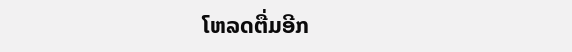ໂຫລດຕື່ມອີກ